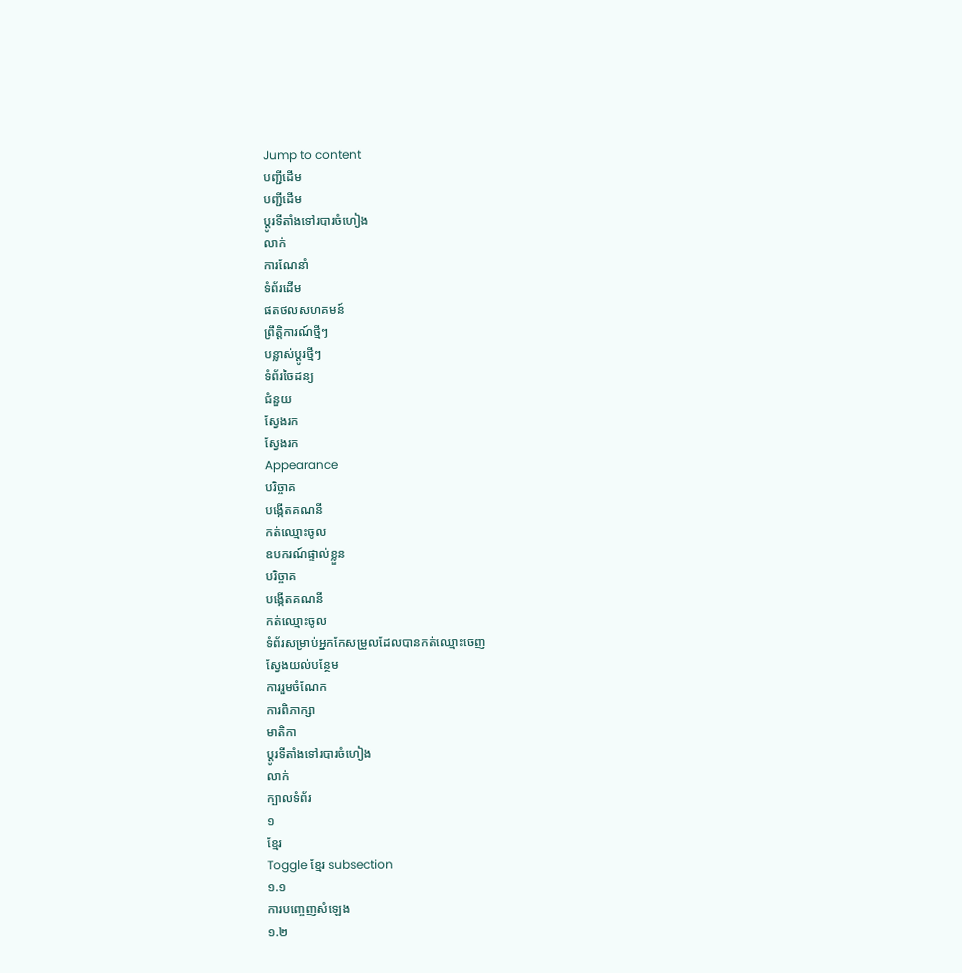Jump to content
បញ្ជីដើម
បញ្ជីដើម
ប្ដូរទីតាំងទៅរបារចំហៀង
លាក់
ការណែនាំ
ទំព័រដើម
ផតថលសហគមន៍
ព្រឹត្តិការណ៍ថ្មីៗ
បន្លាស់ប្ដូរថ្មីៗ
ទំព័រចៃដន្យ
ជំនួយ
ស្វែងរក
ស្វែងរក
Appearance
បរិច្ចាគ
បង្កើតគណនី
កត់ឈ្មោះចូល
ឧបករណ៍ផ្ទាល់ខ្លួន
បរិច្ចាគ
បង្កើតគណនី
កត់ឈ្មោះចូល
ទំព័រសម្រាប់អ្នកកែសម្រួលដែលបានកត់ឈ្មោះចេញ
ស្វែងយល់បន្ថែម
ការរួមចំណែក
ការពិភាក្សា
មាតិកា
ប្ដូរទីតាំងទៅរបារចំហៀង
លាក់
ក្បាលទំព័រ
១
ខ្មែរ
Toggle ខ្មែរ subsection
១.១
ការបញ្ចេញសំឡេង
១.២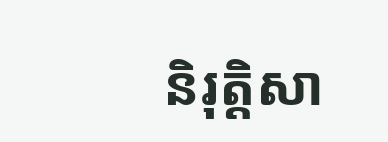និរុត្តិសា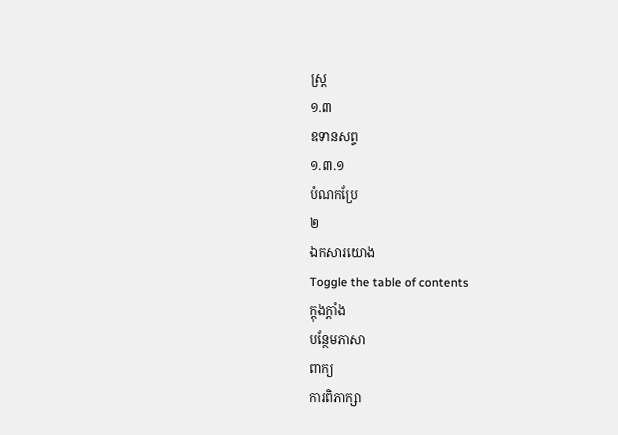ស្ត្រ
១.៣
ឧទានសព្ទ
១.៣.១
បំណកប្រែ
២
ឯកសារយោង
Toggle the table of contents
ក្ដុងក្ដាំង
បន្ថែមភាសា
ពាក្យ
ការពិភាក្សា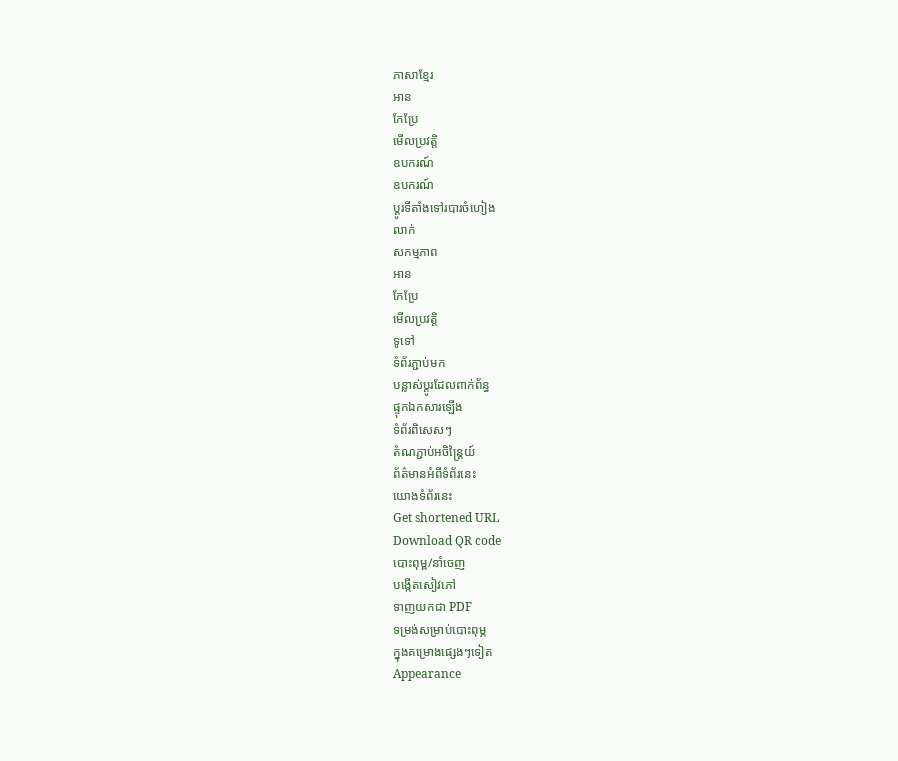ភាសាខ្មែរ
អាន
កែប្រែ
មើលប្រវត្តិ
ឧបករណ៍
ឧបករណ៍
ប្ដូរទីតាំងទៅរបារចំហៀង
លាក់
សកម្មភាព
អាន
កែប្រែ
មើលប្រវត្តិ
ទូទៅ
ទំព័រភ្ជាប់មក
បន្លាស់ប្ដូរដែលពាក់ព័ន្ធ
ផ្ទុកឯកសារឡើង
ទំព័រពិសេសៗ
តំណភ្ជាប់អចិន្ត្រៃយ៍
ព័ត៌មានអំពីទំព័រនេះ
យោងទំព័រនេះ
Get shortened URL
Download QR code
បោះពុម្ព/នាំចេញ
បង្កើតសៀវភៅ
ទាញយកជា PDF
ទម្រង់សម្រាប់បោះពុម្ភ
ក្នុងគម្រោងផ្សេងៗទៀត
Appearance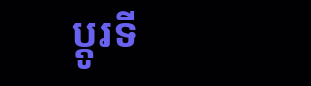ប្ដូរទី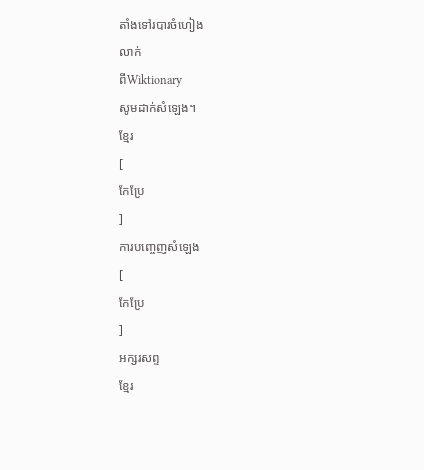តាំងទៅរបារចំហៀង
លាក់
ពីWiktionary
សូមដាក់សំឡេង។
ខ្មែរ
[
កែប្រែ
]
ការបញ្ចេញសំឡេង
[
កែប្រែ
]
អក្សរសព្ទ
ខ្មែរ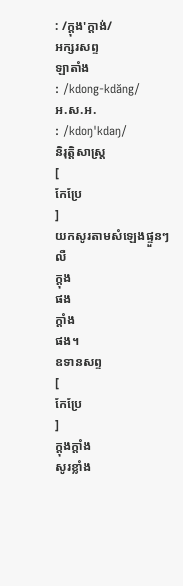: /ក្ដុង'ក្ដាង់/
អក្សរសព្ទ
ឡាតាំង
: /kdong-kdăng/
អ.ស.អ.
: /kdoŋ'kdaŋ/
និរុត្តិសាស្ត្រ
[
កែប្រែ
]
យកសូរតាមសំឡេងផ្ទួនៗ លឺ
ក្ដុង
ផង
ក្ដាំង
ផង។
ឧទានសព្ទ
[
កែប្រែ
]
ក្ដុងក្ដាំង
សូរខ្លាំង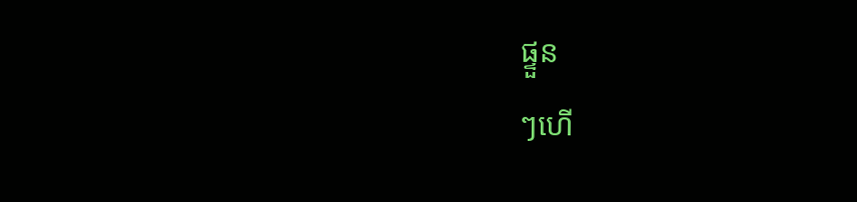ផ្ទួន
ៗហើ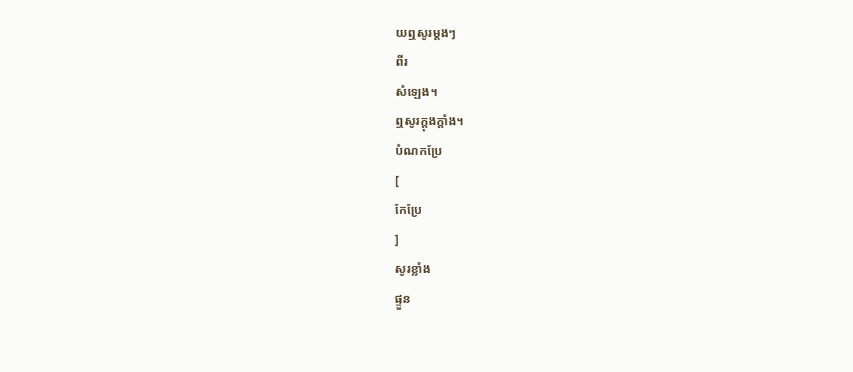យឮសូរម្ដងៗ
ពីរ
សំឡេង។
ឮសូរក្ដុងក្ដាំង។
បំណកប្រែ
[
កែប្រែ
]
សូរខ្លាំង
ផ្ទួន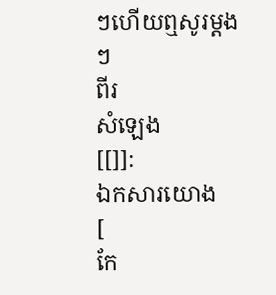ៗហើយឮសូរម្ដងៗ
ពីរ
សំឡេង
[[]]:
ឯកសារយោង
[
កែ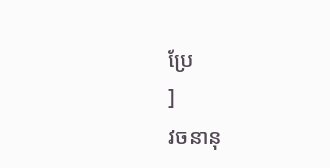ប្រែ
]
វចនានុ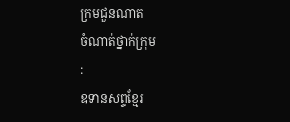ក្រមជួនណាត
ចំណាត់ថ្នាក់ក្រុម
:
ឧទានសព្ទខ្មែរ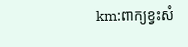km:ពាក្យខ្វះសំ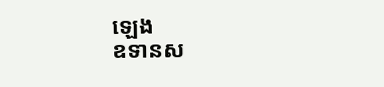ឡេង
ឧទានស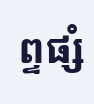ព្ទផ្សំ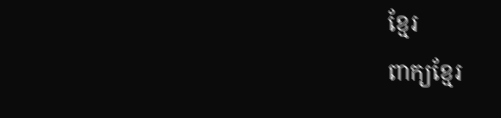ខ្មែរ
ពាក្យខ្មែរ